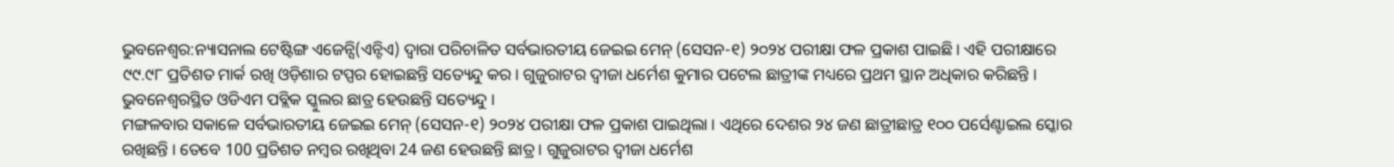ଭୁବନେଶ୍ୱର:ନ୍ୟାସନାଲ ଟେଷ୍ଟିଙ୍ଗ ଏଜେନ୍ସି(ଏନ୍ଟିଏ) ଦ୍ୱାରା ପରିଚାଳିତ ସର୍ବଭାରତୀୟ ଜେଇଇ ମେନ୍ (ସେସନ-୧) ୨୦୨୪ ପରୀକ୍ଷା ଫଳ ପ୍ରକାଶ ପାଇଛି । ଏହି ପରୀକ୍ଷାରେ ୯୯.୯୮ ପ୍ରତିଶତ ମାର୍କ ରଖି ଓଡ଼ିଶାର ଟପ୍ପର ହୋଇଛନ୍ତି ସତ୍ୟେନ୍ଦୁ କର । ଗୁଜୁରାଟର ଦ୍ୱୀଜା ଧର୍ମେଶ କୁମାର ପଟେଲ ଛାତ୍ରୀଙ୍କ ମଧ୍ୟରେ ପ୍ରଥମ ସ୍ଥାନ ଅଧିକାର କରିଛନ୍ତି । ଭୁବନେଶ୍ୱରସ୍ଥିତ ଓଡିଏମ ପବ୍ଲିକ ସ୍କୁଲର ଛାତ୍ର ହେଉଛନ୍ତି ସତ୍ୟେନ୍ଦୁ ।
ମଙ୍ଗଳବାର ସକାଳେ ସର୍ବଭାରତୀୟ ଜେଇଇ ମେନ୍ (ସେସନ-୧) ୨୦୨୪ ପରୀକ୍ଷା ଫଳ ପ୍ରକାଶ ପାଇଥିଲା । ଏଥିରେ ଦେଶର ୨୪ ଜଣ ଛାତ୍ରୀଛାତ୍ର ୧୦୦ ପର୍ସେଣ୍ଟାଇଲ ସ୍କୋର ରଖିଛନ୍ତି । ତେବେ 100 ପ୍ରତିଶତ ନମ୍ବର ରଖିଥିବା 24 ଜଣ ହେଉଛନ୍ତି ଛାତ୍ର । ଗୁଜୁରାଟର ଦ୍ୱୀଜା ଧର୍ମେଶ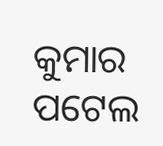କୁମାର ପଟେଲ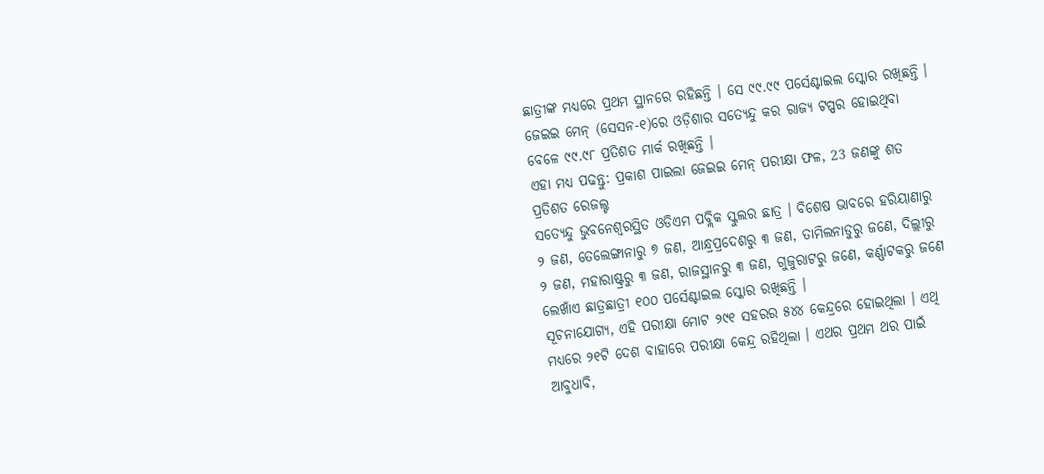ଛାତ୍ରୀଙ୍କ ମଧ୍ୟରେ ପ୍ରଥମ ସ୍ଥାନରେ ରହିଛନ୍ତି । ସେ ୯୯.୯୯ ପର୍ସେଣ୍ଟାଇଲ ସ୍କୋର ରଖିଛନ୍ତି । ଜେଇଇ ମେନ୍ (ସେସନ-୧)ରେ ଓଡ଼ିଶାର ସତ୍ୟେନ୍ଦୁ କର ରାଜ୍ୟ ଟପ୍ପର ହୋଇଥିବା ବେଳେ ୯୯.୯୮ ପ୍ରତିଶତ ମାର୍କ ରଖିଛନ୍ତି ।
ଏହା ମଧ୍ୟ ପଢନ୍ତୁ: ପ୍ରକାଶ ପାଇଲା ଜେଇଇ ମେନ୍ ପରୀକ୍ଷା ଫଳ, 23 ଜଣଙ୍କୁ ଶତ ପ୍ରତିଶତ ରେଜଲ୍ଟ
ସତ୍ୟେନ୍ଦୁ ଭୁବନେଶ୍ୱରସ୍ଥିତ ଓଡିଏମ ପବ୍ଲିକ ସ୍କୁଲର ଛାତ୍ର । ବିଶେଷ ଭାବରେ ହରିୟାଣାରୁ ୨ ଜଣ, ତେଲେଙ୍ଗାନାରୁ ୭ ଜଣ, ଆନ୍ଧ୍ରପ୍ରଦେଶରୁ ୩ ଜଣ, ତାମିଲନାଡୁରୁ ଜଣେ, ଦିଲ୍ଲୀରୁ ୨ ଜଣ, ମହାରାଷ୍ଟ୍ରରୁ ୩ ଜଣ, ରାଜସ୍ଥାନରୁ ୩ ଜଣ, ଗୁଜୁରାଟରୁ ଜଣେ, କର୍ଣ୍ଣାଟକରୁ ଜଣେ ଲେଖାଁଏ ଛାତ୍ରଛାତ୍ରୀ ୧୦୦ ପର୍ସେଣ୍ଟାଇଲ ସ୍କୋର ରଖିଛନ୍ତି ।
ସୂଚନାଯୋଗ୍ୟ, ଏହି ପରୀକ୍ଷା ମୋଟ ୨୯୧ ସହରର ୫୪୪ କେନ୍ଦ୍ରରେ ହୋଇଥିଲା । ଏଥି ମଧ୍ୟରେ ୨୧ଟି ଦେଶ ବାହାରେ ପରୀକ୍ଷା କେନ୍ଦ୍ର ରହିଥିଲା । ଏଥର ପ୍ରଥମ ଥର ପାଇଁ ଆବୁଧାବି,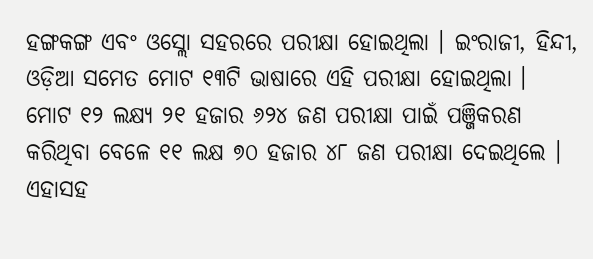ହଙ୍ଗକଙ୍ଗ ଏବଂ ଓସ୍ଲୋ ସହରରେ ପରୀକ୍ଷା ହୋଇଥିଲା । ଇଂରାଜୀ, ହିନ୍ଦୀ, ଓଡ଼ିଆ ସମେତ ମୋଟ ୧୩ଟି ଭାଷାରେ ଏହି ପରୀକ୍ଷା ହୋଇଥିଲା ।
ମୋଟ ୧୨ ଲକ୍ଷ୍ୟ ୨୧ ହଜାର ୬୨୪ ଜଣ ପରୀକ୍ଷା ପାଇଁ ପଞ୍ଜିକରଣ କରିଥିବା ବେଳେ ୧୧ ଲକ୍ଷ ୭୦ ହଜାର ୪୮ ଜଣ ପରୀକ୍ଷା ଦେଇଥିଲେ । ଏହାସହ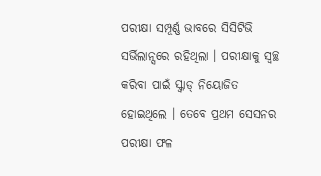ପରୀକ୍ଷା ସମ୍ପୂର୍ଣ୍ଣ ଭାବରେ ସିସିଟିଭି ସର୍ଭିଲାନ୍ସରେ ରହିଥିଲା । ପରୀକ୍ଷାକୁ ସ୍ୱଚ୍ଛ କରିବା ପାଇଁ ସ୍କ୍ୱାଡ୍ ନିୟୋଜିତ ହୋଇଥିଲେ । ତେବେ ପ୍ରଥମ ସେସନର ପରୀକ୍ଷା ଫଳ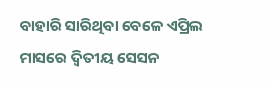ବାହାରି ସାରିଥିବା ବେଳେ ଏପ୍ରିଲ ମାସରେ ଦ୍ୱିତୀୟ ସେସନ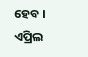ହେବ । ଏପ୍ରିଲ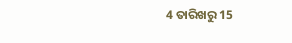4 ତାରିଖରୁ 15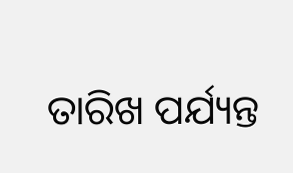ତାରିଖ ପର୍ଯ୍ୟନ୍ତ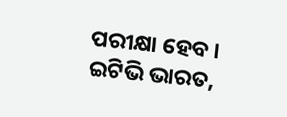ପରୀକ୍ଷା ହେବ ।
ଇଟିଭି ଭାରତ,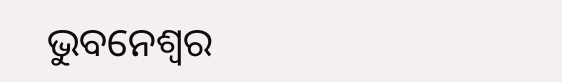ଭୁବନେଶ୍ୱର